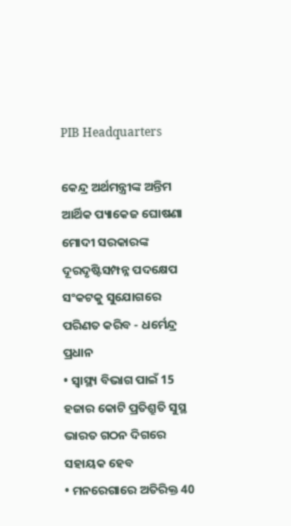PIB Headquarters

କେନ୍ଦ୍ର ଅର୍ଥମନ୍ତ୍ରୀଙ୍କ ଅନ୍ତିମ ଆର୍ଥିକ ପ୍ୟାକେଜ ଘୋଷଣା ମୋଦୀ ସରକାରଙ୍କ ଦୂରଦୃଷ୍ଟିସମ୍ପନ୍ନ ପଦକ୍ଷେପ ସଂକଟକୁ ସୁଯୋଗରେ ପରିଣତ କରିବ - ଧର୍ମେନ୍ଦ୍ର ପ୍ରଧାନ
• ସ୍ୱାସ୍ଥ୍ୟ ବିଭାଗ ପାଇଁ 15 ହଜାର କୋଟି ପ୍ରତିଶ୍ରୁତି ସୁସ୍ଥ ଭାରତ ଗଠନ ଦିଗରେ ସହାୟକ ହେବ
• ମନରେଗାରେ ଅତିରିକ୍ତ 40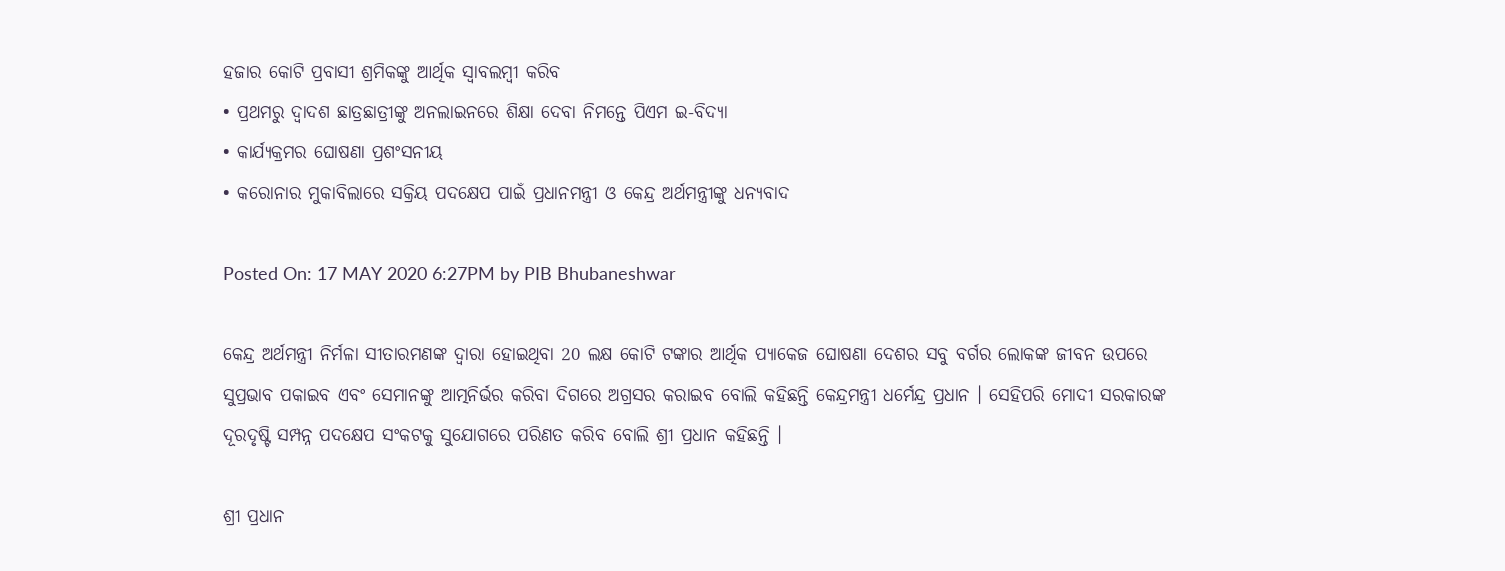ହଜାର କୋଟି ପ୍ରବାସୀ ଶ୍ରମିକଙ୍କୁ ଆର୍ଥିକ ସ୍ୱାବଲମ୍ବୀ କରିବ
• ପ୍ରଥମରୁ ଦ୍ୱାଦଶ ଛାତ୍ରଛାତ୍ରୀଙ୍କୁ ଅନଲାଇନରେ ଶିକ୍ଷା ଦେବା ନିମନ୍ତେ ପିଏମ ଇ-ବିଦ୍ୟା
• କାର୍ଯ୍ୟକ୍ରମର ଘୋଷଣା ପ୍ରଶଂସନୀୟ
• କରୋନାର ମୁକାବିଲାରେ ସକ୍ରିୟ ପଦକ୍ଷେପ ପାଇଁ ପ୍ରଧାନମନ୍ତ୍ରୀ ଓ କେନ୍ଦ୍ର ଅର୍ଥମନ୍ତ୍ରୀଙ୍କୁ ଧନ୍ୟବାଦ

Posted On: 17 MAY 2020 6:27PM by PIB Bhubaneshwar

କେନ୍ଦ୍ର ଅର୍ଥମନ୍ତ୍ରୀ ନିର୍ମଳା ସୀତାରମଣଙ୍କ ଦ୍ୱାରା ହୋଇଥିବା 20 ଲକ୍ଷ କୋଟି ଟଙ୍କାର ଆର୍ଥିକ ପ୍ୟାକେଜ ଘୋଷଣା ଦେଶର ସବୁ ବର୍ଗର ଲୋକଙ୍କ ଜୀବନ ଉପରେ ସୁପ୍ରଭାବ ପକାଇବ ଏବଂ ସେମାନଙ୍କୁ ଆତ୍ମନିର୍ଭର କରିବା ଦିଗରେ ଅଗ୍ରସର କରାଇବ ବୋଲି କହିଛନ୍ତି କେନ୍ଦ୍ରମନ୍ତ୍ରୀ ଧର୍ମେନ୍ଦ୍ର ପ୍ରଧାନ । ସେହିପରି ମୋଦୀ ସରକାରଙ୍କ ଦୂରଦୃଷ୍ଟି ସମ୍ପନ୍ନ ପଦକ୍ଷେପ ସଂକଟକୁ ସୁଯୋଗରେ ପରିଣତ କରିବ ବୋଲି ଶ୍ରୀ ପ୍ରଧାନ କହିଛନ୍ତି ।

ଶ୍ରୀ ପ୍ରଧାନ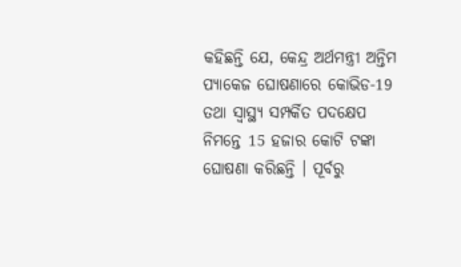କହିଛନ୍ତି ଯେ, କେନ୍ଦ୍ର ଅର୍ଥମନ୍ତ୍ରୀ ଅନ୍ତିମ ପ୍ୟାକେଜ ଘୋଷଣାରେ କୋଭିଡ-19 ତଥା ସ୍ୱାସ୍ଥ୍ୟ ସମ୍ପର୍କିତ ପଦକ୍ଷେପ ନିମନ୍ତେ 15 ହଜାର କୋଟି ଟଙ୍କା ଘୋଷଣା କରିଛନ୍ତି । ପୂର୍ବରୁ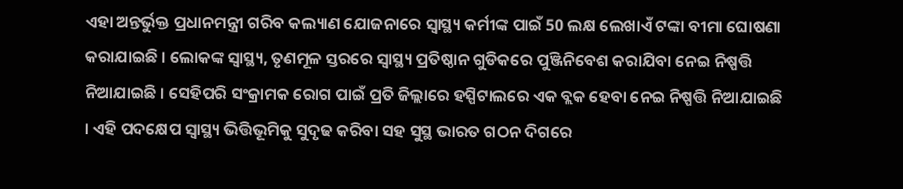ଏହା ଅନ୍ତର୍ଭୁକ୍ତ ପ୍ରଧାନମନ୍ତ୍ରୀ ଗରିବ କଲ୍ୟାଣ ଯୋଜନାରେ ସ୍ୱାସ୍ଥ୍ୟ କର୍ମୀଙ୍କ ପାଇଁ 50 ଲକ୍ଷ ଲେଖାଏଁ ଟଙ୍କା ବୀମା ଘୋଷଣା କରାଯାଇଛି । ଲୋକଙ୍କ ସ୍ୱାସ୍ଥ୍ୟ, ତୃଣମୂଳ ସ୍ତରରେ ସ୍ୱାସ୍ଥ୍ୟ ପ୍ରତିଷ୍ଠାନ ଗୁଡିକରେ ପୁଞ୍ଜିନିବେଶ କରାଯିବା ନେଇ ନିଷ୍ପତ୍ତି ନିଆଯାଇଛି । ସେହିପରି ସଂକ୍ରାମକ ରୋଗ ପାଇଁ ପ୍ରତି ଜିଲ୍ଲାରେ ହସ୍ପିଟାଲରେ ଏକ ବ୍ଲକ ହେବା ନେଇ ନିଷ୍ପତ୍ତି ନିଆଯାଇଛି । ଏହି ପଦକ୍ଷେପ ସ୍ୱାସ୍ଥ୍ୟ ଭିତ୍ତିଭୂମିକୁ ସୁଦୃଢ କରିବା ସହ ସୁସ୍ଥ ଭାରତ ଗଠନ ଦିଗରେ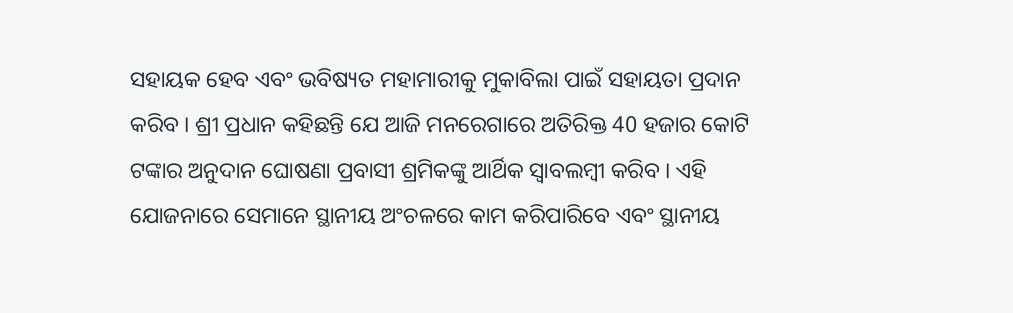ସହାୟକ ହେବ ଏବଂ ଭବିଷ୍ୟତ ମହାମାରୀକୁ ମୁକାବିଲା ପାଇଁ ସହାୟତା ପ୍ରଦାନ କରିବ । ଶ୍ରୀ ପ୍ରଧାନ କହିଛନ୍ତି ଯେ ଆଜି ମନରେଗାରେ ଅତିରିକ୍ତ 40 ହଜାର କୋଟି ଟଙ୍କାର ଅନୁଦାନ ଘୋଷଣା ପ୍ରବାସୀ ଶ୍ରମିକଙ୍କୁ ଆର୍ଥିକ ସ୍ୱାବଲମ୍ବୀ କରିବ । ଏହି ଯୋଜନାରେ ସେମାନେ ସ୍ଥାନୀୟ ଅଂଚଳରେ କାମ କରିପାରିବେ ଏବଂ ସ୍ଥାନୀୟ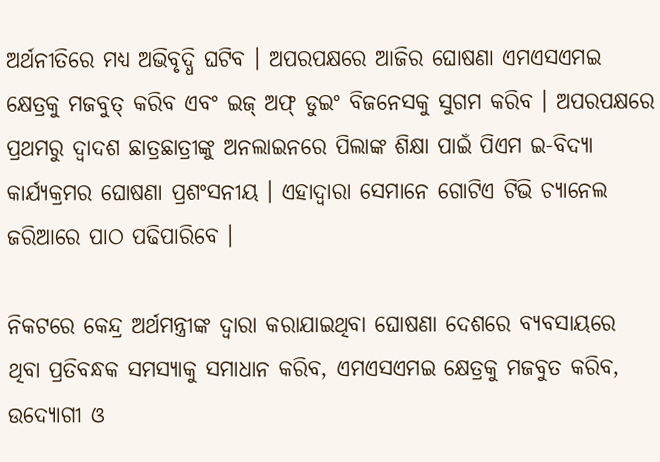ଅର୍ଥନୀତିରେ ମଧ୍ୟ ଅଭିବୃଦ୍ଧି ଘଟିବ । ଅପରପକ୍ଷରେ ଆଜିର ଘୋଷଣା ଏମଏସଏମଇ କ୍ଷେତ୍ରକୁ ମଜବୁତ୍ କରିବ ଏବଂ ଇଜ୍ ଅଫ୍ ଡୁଇଂ ବିଜନେସକୁ ସୁଗମ କରିବ । ଅପରପକ୍ଷରେ ପ୍ରଥମରୁ ଦ୍ୱାଦଶ ଛାତ୍ରଛାତ୍ରୀଙ୍କୁ ଅନଲାଇନରେ ପିଲାଙ୍କ ଶିକ୍ଷା ପାଇଁ ପିଏମ ଇ-ବିଦ୍ୟା କାର୍ଯ୍ୟକ୍ରମର ଘୋଷଣା ପ୍ରଶଂସନୀୟ । ଏହାଦ୍ୱାରା ସେମାନେ ଗୋଟିଏ ଟିଭି ଚ୍ୟାନେଲ ଜରିଆରେ ପାଠ ପଢିପାରିବେ ।

ନିକଟରେ କେନ୍ଦ୍ର ଅର୍ଥମନ୍ତ୍ରୀଙ୍କ ଦ୍ୱାରା କରାଯାଇଥିବା ଘୋଷଣା ଦେଶରେ ବ୍ୟବସାୟରେ ଥିବା ପ୍ରତିବନ୍ଧକ ସମସ୍ୟାକୁ ସମାଧାନ କରିବ, ଏମଏସଏମଇ କ୍ଷେତ୍ରକୁ ମଜବୁତ କରିବ, ଉଦ୍ୟୋଗୀ ଓ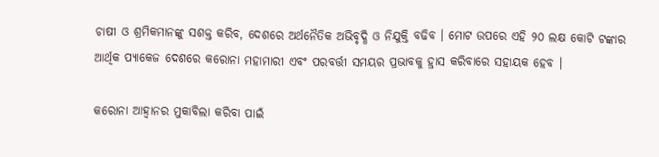ଚାଷୀ ଓ ଶ୍ରମିକମାନଙ୍କୁ ସଶକ୍ତ କରିବ, ଦେଶରେ ଅର୍ଥନୈତିକ ଅଭିବୃଦ୍ଧି ଓ ନିଯୁକ୍ତି ବଢିବ । ମୋଟ ଉପରେ ଏହି ୨୦ ଲକ୍ଷ କୋଟି ଟଙ୍କାର ଆର୍ଥିକ ପ୍ୟାକେଜ ଦେଶରେ କରୋନା ମହାମାରୀ ଏବଂ ପରବର୍ତ୍ତୀ ସମୟର ପ୍ରଭାବକୁ ହ୍ରାସ କରିବାରେ ସହାୟକ ହେବ ।

କରୋନା ଆହ୍ୱାନର ମୁକାବିଲା କରିବା ପାଇଁ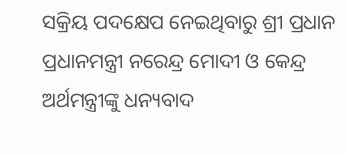ସକ୍ରିୟ ପଦକ୍ଷେପ ନେଇଥିବାରୁ ଶ୍ରୀ ପ୍ରଧାନ ପ୍ରଧାନମନ୍ତ୍ରୀ ନରେନ୍ଦ୍ର ମୋଦୀ ଓ କେନ୍ଦ୍ର ଅର୍ଥମନ୍ତ୍ରୀଙ୍କୁ ଧନ୍ୟବାଦ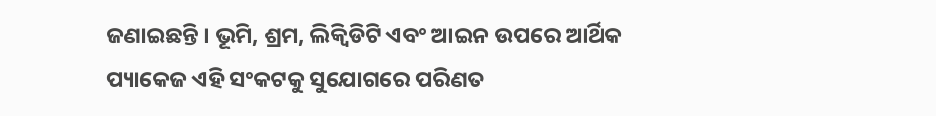ଜଣାଇଛନ୍ତି । ଭୂମି, ଶ୍ରମ, ଲିକ୍ୱିଡିଟି ଏବଂ ଆଇନ ଉପରେ ଆର୍ଥିକ ପ୍ୟାକେଜ ଏହି ସଂକଟକୁ ସୁଯୋଗରେ ପରିଣତ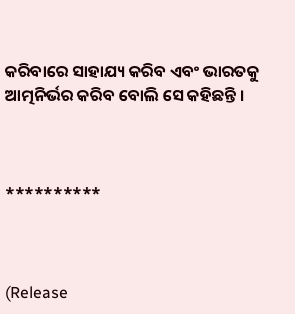କରିବାରେ ସାହାଯ୍ୟ କରିବ ଏବଂ ଭାରତକୁ ଆତ୍ମନିର୍ଭର କରିବ ବୋଲି ସେ କହିଛନ୍ତି ।



**********



(Release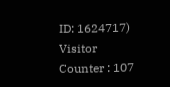ID: 1624717) Visitor Counter : 107